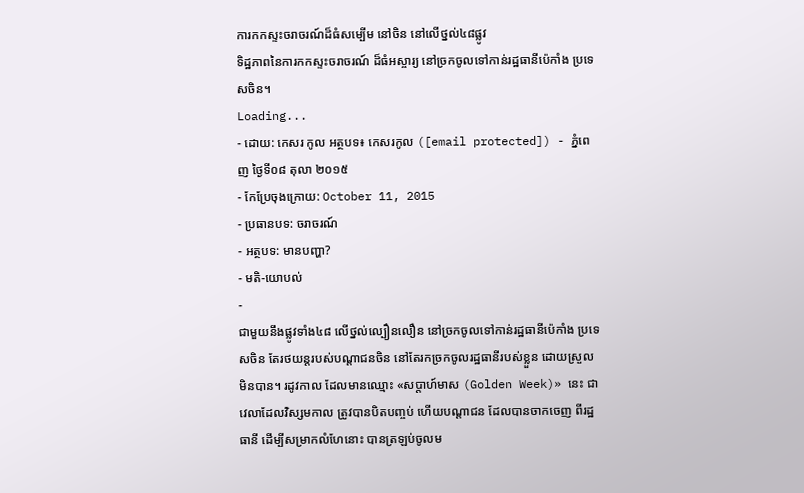ការកកស្ទះចរាចរណ៍ដ៏ធំសម្បើម នៅចិន នៅលើថ្នល់៤៨ផ្លូវ
ទិដ្ឋភាពនៃការកកស្ទះចរាចរណ៍ ដ៏ធំអស្ចារ្យ នៅច្រកចូលទៅកាន់រដ្ឋធានីប៉េកាំង ប្រទេសចិន។
Loading...
- ដោយ: កេសរ កូល អត្ថបទ៖ កេសរកូល ([email protected]) - ភ្នំពេញ ថ្ងៃទី០៨ តុលា ២០១៥
- កែប្រែចុងក្រោយ: October 11, 2015
- ប្រធានបទ: ចរាចរណ៍
- អត្ថបទ: មានបញ្ហា?
- មតិ-យោបល់
-
ជាមួយនឹងផ្លូវទាំង៤៨ លើថ្នល់ល្បឿនលឿន នៅច្រកចូលទៅកាន់រដ្ឋធានីប៉េកាំង ប្រទេសចិន តែរថយន្ដរបស់បណ្ដាជនចិន នៅតែរកច្រកចូលរដ្ឋធានីរបស់ខ្លួន ដោយស្រួលមិនបាន។ រដូវកាល ដែលមានឈ្មោះ «សប្ដាហ៍មាស (Golden Week)» នេះ ជាវេលាដែលវិស្សមកាល ត្រូវបានបិតបញ្ចប់ ហើយបណ្ដាជន ដែលបានចាកចេញ ពីរដ្ឋធានី ដើម្បីសម្រាកលំហែនោះ បានត្រឡប់ចូលម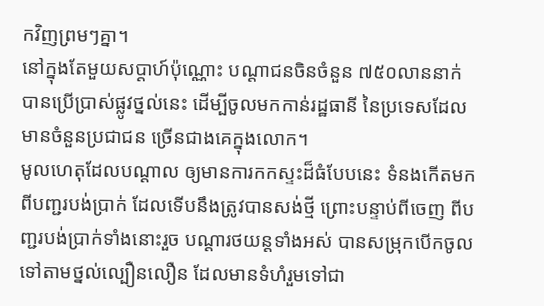កវិញព្រមៗគ្នា។
នៅក្នុងតែមួយសប្ដាហ៍ប៉ុណ្ណោះ បណ្ដាជនចិនចំនួន ៧៥០លាននាក់ បានប្រើប្រាស់ផ្លូវថ្នល់នេះ ដើម្បីចូលមកកាន់រដ្ឋធានី នៃប្រទេសដែលមានចំនួនប្រជាជន ច្រើនជាងគេក្នុងលោក។
មូលហេតុដែលបណ្ដាល ឲ្យមានការកកស្ទះដ៏ធំបែបនេះ ទំនងកើតមកពីបញ្ជរបង់ប្រាក់ ដែលទើបនឹងត្រូវបានសង់ថ្មី ព្រោះបន្ទាប់ពីចេញ ពីបញ្ជរបង់ប្រាក់ទាំងនោះរួច បណ្ដារថយន្ដទាំងអស់ បានសម្រុកបើកចូល ទៅតាមថ្នល់ល្បឿនលឿន ដែលមានទំហំរួមទៅជា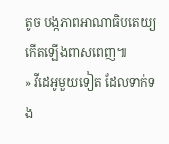តូច បង្កភាពអាណាធិបតេយ្យកើតឡើងពាសពេញ៕
» វីដេអូមួយទៀត ដែលទាក់ទង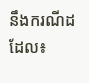នឹងករណីដដែល៖